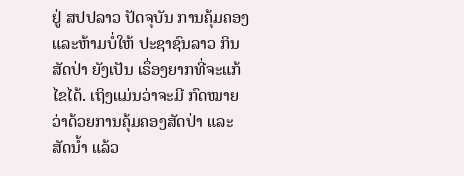ຢູ່ ສປປລາວ ປັດຈຸບັນ ການຄຸ້ມຄອງ ແລະຫ້າມບໍ່ໃຫ້ ປະຊາຊົນລາວ ກິນສັດປ່າ ຍັງເປັນ ເຣຶ່ອງຍາກທີ່ຈະແກ້ໄຂໄດ້. ເຖິງແມ່ນວ່າຈະມີ ກົດໝາຍວ່າດ້ວຍການຄຸ້ມຄອງສັດປ່າ ແລະສັດນໍ້າ ແລ້ວ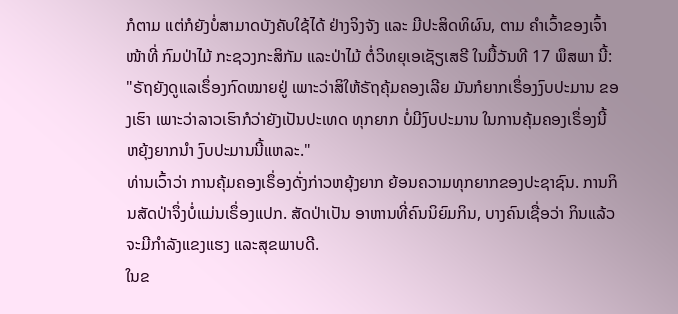ກໍຕາມ ແຕ່ກໍຍັງບໍ່ສາມາດບັງຄັບໃຊ້ໄດ້ ຢ່າງຈິງຈັງ ແລະ ມີປະສິດທິຜົນ, ຕາມ ຄໍາເວົ້າຂອງເຈົ້າໜ້າທີ່ ກົມປ່າໄມ້ ກະຊວງກະສິກັມ ແລະປ່າໄມ້ ຕໍ່ວິທຍຸເອເຊັຽເສຣີ ໃນມື້ວັນທີ 17 ພຶສພາ ນີ້:
"ຣັຖຍັງດູແລເຣຶ່ອງກົດໝາຍຢູ່ ເພາະວ່າສິໃຫ້ຣັຖຄຸ້ມຄອງເລີຍ ມັນກໍຍາກເຣຶ່ອງງົບປະມານ ຂອງເຮົາ ເພາະວ່າລາວເຮົາກໍວ່າຍັງເປັນປະເທດ ທຸກຍາກ ບໍ່ມີງົບປະມານ ໃນການຄຸ້ມຄອງເຣຶ່ອງນີ້ ຫຍຸ້ງຍາກນໍາ ງົບປະມານນີ້ແຫລະ."
ທ່ານເວົ້າວ່າ ການຄຸ້ມຄອງເຣຶ່ອງດັ່ງກ່າວຫຍຸ້ງຍາກ ຍ້ອນຄວາມທຸກຍາກຂອງປະຊາຊົນ. ການກິນສັດປ່າຈຶ່ງບໍ່ແມ່ນເຣຶ່ອງແປກ. ສັດປ່າເປັນ ອາຫານທີ່ຄົນນິຍົມກິນ, ບາງຄົນເຊື່ອວ່າ ກິນແລ້ວຈະມີກໍາລັງແຂງແຮງ ແລະສຸຂພາບດີ.
ໃນຂ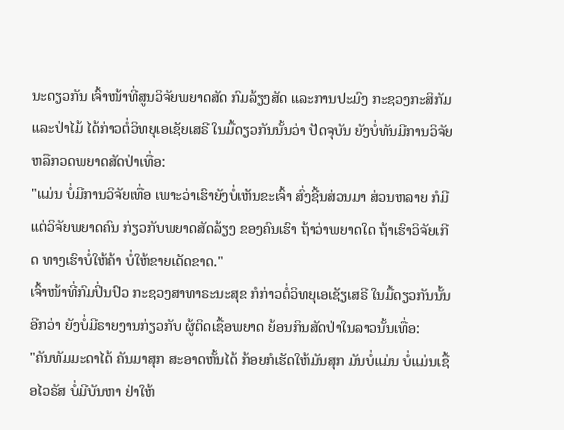ນະດຽວກັນ ເຈົ້າໜ້າທີ່ສູນວິຈັຍພຍາດສັດ ກົມລ້ຽງສັດ ແລະການປະມົງ ກະຊວງກະສິກັມ ແລະປ່າໄມ້ ໄດ້ກ່າວຕໍ່ວິທຍຸເອເຊັຍເສຣີ ໃນມື້ດຽວກັນນັ້ນວ່າ ປັດຈຸບັນ ຍັງບໍ່ທັນມີການວິຈັຍ ຫລືກວດພຍາດສັດປ່າເທື່ອ:
"ແມ່ນ ບໍ່ມີການວິຈັຍເທື່ອ ເພາະວ່າເຮົາຍັງບໍ່ເຫັນຂະເຈົ້າ ສົ່ງຊີ້ນສ່ວນມາ ສ່ວນຫລາຍ ກໍມີແຕ່ວິຈັຍພຍາດຄົນ ກ່ຽວກັບພຍາດສັດລ້ຽງ ຂອງຄົນເຮົາ ຖ້າວ່າພຍາດໃດ ຖ້າເຮົາວິຈັຍເກີດ ທາງເຮົາບໍ່ໃຫ້ຄ້າ ບໍ່ໃຫ້ຂາຍເດັດຂາດ."
ເຈົ້າໜ້າທີ່ກົມປິ່ນປົວ ກະຊວງສາທາຣະນະສຸຂ ກໍກ່າວຕໍ່ວິທຍຸເອເຊັຽເສຣີ ໃນມື້ດຽວກັນນັ້ນອີກວ່າ ຍັງບໍ່ມີຣາຍງານກ່ຽວກັບ ຜູ້ຕິດເຊື້ອພຍາດ ຍ້ອນກິນສັດປ່າໃນລາວນັ້ນເທື່ອ:
"ຄັນທັມມະດາໄດ້ ຄັນມາສຸກ ສະອາດຫັ້ນໄດ້ ກ້ອຍກໍເຮັດໃຫ້ມັນສຸກ ມັນບໍ່ແມ່ນ ບໍ່ແມ່ນເຊື້ອໄວຣັສ ບໍ່ມີບັນຫາ ຢ່າໃຫ້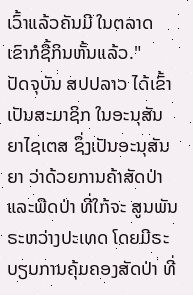ເວົ້າແລ້ວຄັນມີ ໃນຕລາດ ເຂົາກໍຊື້ກິນຫັ້ນແລ້ວ."
ປັດຈຸບັນ ສປປລາວ ໄດ້ເຂົ້າເປັນສະມາຊິກ ໃນອະນຸສັນຍາໄຊເຕສ ຊຶ່ງເປັນອະນຸສັນຍາ ວ່າດ້ວຍການຄ້າສັດປ່າ ແລະພືດປ່າ ທີ່ໃກ້ຈະ ສູນພັນ ຣະຫວ່າງປະເທດ ໂດຍມີຣະບຽບການຄຸ້ມຄອງສັດປ່າ ທີ່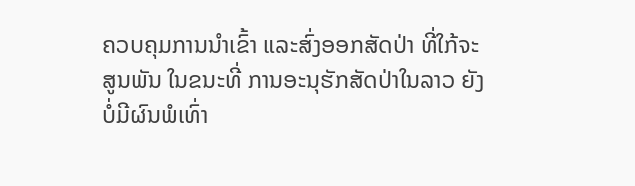ຄວບຄຸມການນໍາເຂົ້າ ແລະສົ່ງອອກສັດປ່າ ທີ່ໃກ້ຈະສູນພັນ ໃນຂນະທີ່ ການອະນຸຮັກສັດປ່າໃນລາວ ຍັງບໍ່ມີຜົນພໍເທົ່າ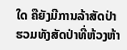ໃດ ຄືຍັງມີການລ້າສັດປ່າ ຮວມທັງສັດປ່າທີ່ຫ້ວງຫ້າ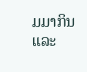ມມາກິນ ແລະ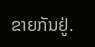ຂາຍກັນຢູ່.